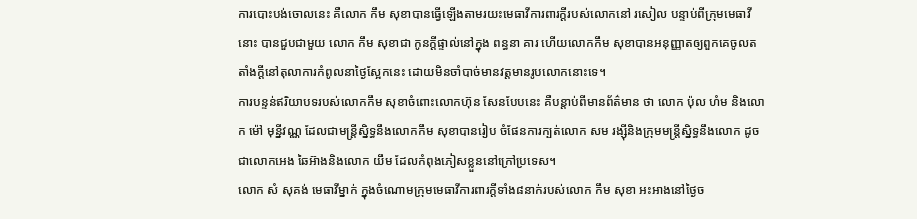ការបោះបង់ចោលនេះ គឺលោក កឹម សុខាបានធ្វើឡើងតាមរយះមេធាវីការពារក្ដីរបស់លោកនៅ រសៀល បន្ទាប់ពីក្រុមមេធាវីនោះ បានជួបជាមួយ លោក កឹម សុខាជា កូនក្ដីផ្ទាល់នៅក្នុង ពន្ធនា គារ ហើយលោកកឹម សុខាបានអនុញ្ញាតឲ្យពួកគេចូលតតាំងក្ដីនៅតុលាការកំពូលនាថ្ងៃស្អែកនេះ ដោយមិនចាំបាច់មានវត្តមានរូបលោកនោះទេ។
ការបន្ទន់ឥរិយាបទរបស់លោកកឹម សុខាចំពោះលោកហ៊ុន សែនបែបនេះ គឺបន្តាប់ពីមានព័ត៌មាន ថា លោក ប៉ុល ហំម និងលោក ម៉ៅ មុន្នីវណ្ណ ដែលជាមន្ត្រីស្និទ្ធនឹងលោកកឹម សុខាបានរៀប ចំផែនការក្បត់លោក សម រង្ស៊ីនិងក្រុមមន្ត្រីស្និទ្ធនឹងលោក ដូចជាលោកអេង ឆៃអ៊ាងនិងលោក យឹម ដែលកំពុងភៀសខ្លួននៅក្រៅប្រទេស។
លោក សំ សុគង់ មេធាវីម្នាក់ ក្នុងចំណោមក្រុមមេធាវីការពារក្ដីទាំង៨នាក់របស់លោក កឹម សុខា អះអាងនៅថ្ងៃច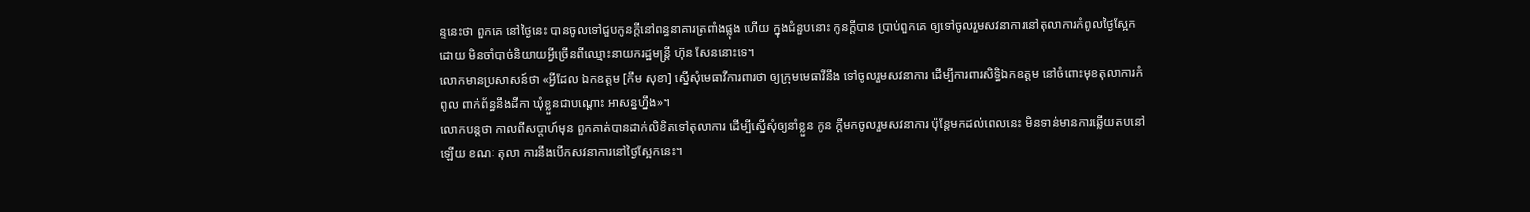ន្ទនេះថា ពួកគេ នៅថ្ងៃនេះ បានចូលទៅជួបកូនក្ដីនៅពន្ធនាគារត្រពាំងផ្លុង ហើយ ក្នុងជំនួបនោះ កូនក្ដីបាន ប្រាប់ពួកគេ ឲ្យទៅចូលរួមសវនាការនៅតុលាការកំពូលថ្ងៃស្អែក ដោយ មិនចាំបាច់និយាយអ្វីច្រើនពីឈ្មោះនាយករដ្ឋមន្ត្រី ហ៊ុន សែននោះទេ។
លោកមានប្រសាសន៍ថា «អ្វីដែល ឯកឧត្ដម [កឹម សុខា] ស្នើសុំមេធាវីការពារថា ឲ្យក្រុមមេធាវីនឹង ទៅចូលរួមសវនាការ ដើម្បីការពារសិទ្ធិឯកឧត្ដម នៅចំពោះមុខតុលាការកំពូល ពាក់ព័ន្ធនឹងដីកា ឃុំខ្លួនជាបណ្ដោះ អាសន្នហ្នឹង»។
លោកបន្តថា កាលពីសប្ដាហ៍មុន ពួកគាត់បានដាក់លិខិតទៅតុលាការ ដើម្បីស្នើសុំឲ្យនាំខ្លួន កូន ក្ដីមកចូលរួមសវនាការ ប៉ុន្តែមកដល់ពេលនេះ មិនទាន់មានការឆ្លើយតបនៅឡើយ ខណៈ តុលា ការនឹងបើកសវនាការនៅថ្ងៃស្អែកនេះ។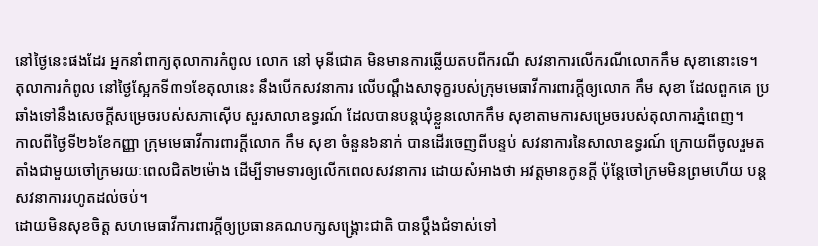នៅថ្ងៃនេះផងដែរ អ្នកនាំពាក្យតុលាការកំពូល លោក នៅ មុនីជោគ មិនមានការឆ្លើយតបពីករណី សវនាការលើករណីលោកកឹម សុខានោះទេ។
តុលាការកំពូល នៅថ្ងៃស្អែកទី៣១ខែតុលានេះ នឹងបើកសវនាការ លើបណ្ដឹងសាទុក្ខរបស់ក្រុមមេធាវីការពារក្តីឲ្យលោក កឹម សុខា ដែលពួកគេ ប្រឆាំងទៅនឹងសេចក្ដីសម្រេចរបស់សភាស៊ើប សួរសាលាឧទ្ធរណ៍ ដែលបានបន្តឃុំខ្លួនលោកកឹម សុខាតាមការសម្រេចរបស់តុលាការភ្នំពេញ។
កាលពីថ្ងៃទី២៦ខែកញ្ញា ក្រុមមេធាវីការពារក្តីលោក កឹម សុខា ចំនួន៦នាក់ បានដើរចេញពីបន្ទប់ សវនាការនៃសាលាឧទ្ធរណ៍ ក្រោយពីចូលរួមតតាំងជាមួយចៅក្រមរយៈពេលជិត២ម៉ោង ដើម្បីទាមទារឲ្យលើកពេលសវនាការ ដោយសំអាងថា អវត្តមានកូនក្តី ប៉ុន្តែចៅក្រមមិនព្រមហើយ បន្តសវនាការរហូតដល់ចប់។
ដោយមិនសុខចិត្ត សហមេធាវីការពារក្ដីឲ្យប្រធានគណបក្សសង្គ្រោះជាតិ បានប្ដឹងជំទាស់ទៅ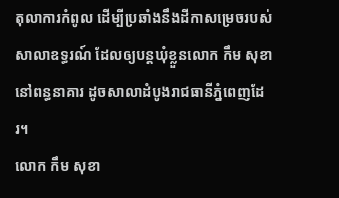តុលាការកំពូល ដើម្បីប្រឆាំងនឹងដីកាសម្រេចរបស់សាលាឧទ្ធរណ៍ ដែលឲ្យបន្តឃុំខ្លួនលោក កឹម សុខា នៅពន្ធនាគារ ដូចសាលាដំបូងរាជធានីភ្នំពេញដែរ។
លោក កឹម សុខា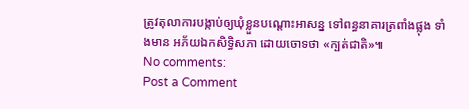ត្រូវតុលាការបង្កាប់ឲ្យឃុំខ្លួនបណ្តោះអាសន្ន ទៅពន្ធនាគារត្រពាំងផ្លុង ទាំងមាន អភ័យឯកសិទ្ធិសភា ដោយចោទថា «ក្បត់ជាតិ»៕
No comments:
Post a Comment